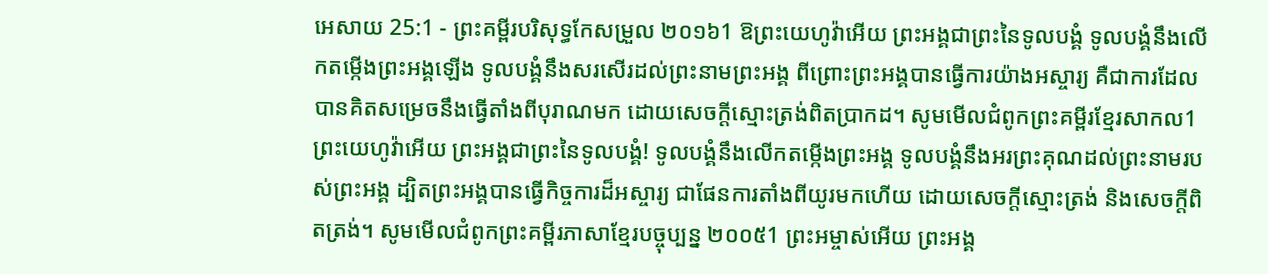អេសាយ 25:1 - ព្រះគម្ពីរបរិសុទ្ធកែសម្រួល ២០១៦1 ឱព្រះយេហូវ៉ាអើយ ព្រះអង្គជាព្រះនៃទូលបង្គំ ទូលបង្គំនឹងលើកតម្កើងព្រះអង្គឡើង ទូលបង្គំនឹងសរសើរដល់ព្រះនាមព្រះអង្គ ពីព្រោះព្រះអង្គបានធ្វើការយ៉ាងអស្ចារ្យ គឺជាការដែលបានគិតសម្រេចនឹងធ្វើតាំងពីបុរាណមក ដោយសេចក្ដីស្មោះត្រង់ពិតប្រាកដ។ សូមមើលជំពូកព្រះគម្ពីរខ្មែរសាកល1 ព្រះយេហូវ៉ាអើយ ព្រះអង្គជាព្រះនៃទូលបង្គំ! ទូលបង្គំនឹងលើកតម្កើងព្រះអង្គ ទូលបង្គំនឹងអរព្រះគុណដល់ព្រះនាមរបស់ព្រះអង្គ ដ្បិតព្រះអង្គបានធ្វើកិច្ចការដ៏អស្ចារ្យ ជាផែនការតាំងពីយូរមកហើយ ដោយសេចក្ដីស្មោះត្រង់ និងសេចក្ដីពិតត្រង់។ សូមមើលជំពូកព្រះគម្ពីរភាសាខ្មែរបច្ចុប្បន្ន ២០០៥1 ព្រះអម្ចាស់អើយ ព្រះអង្គ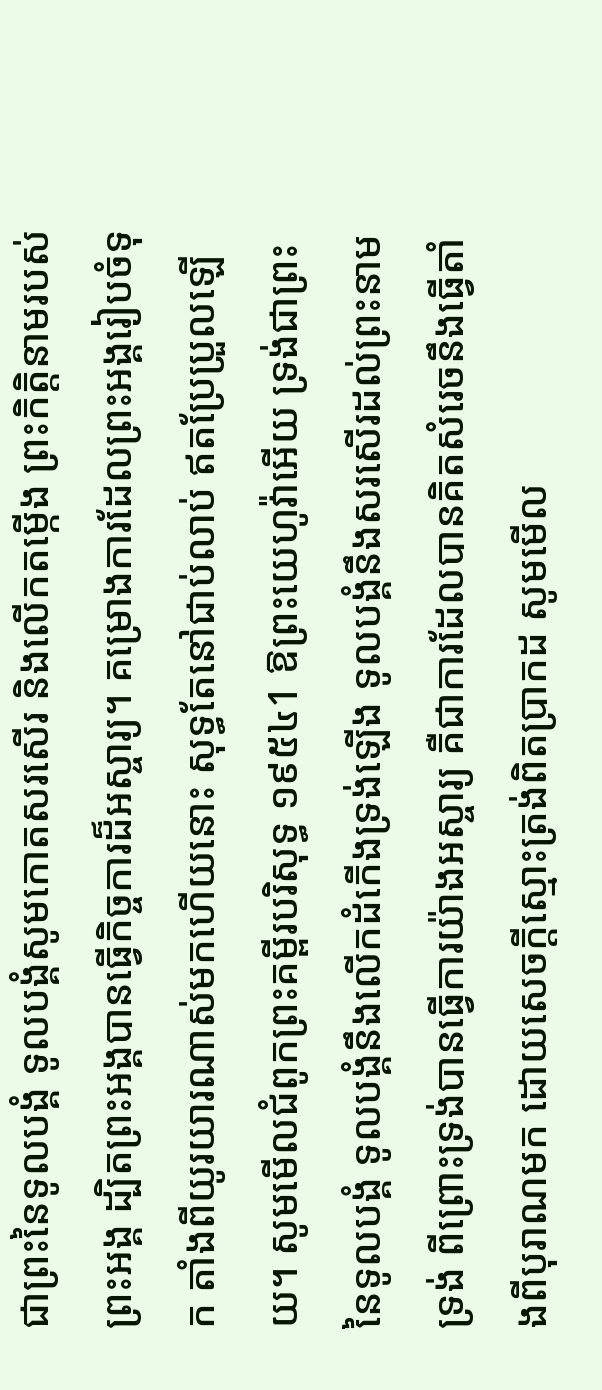ជាព្រះនៃទូលបង្គំ ទូលបង្គំសូមកោតសរសើរ និងលើកតម្កើង ព្រះកិត្តិនាមរបស់ព្រះអង្គ ដ្បិតព្រះអង្គបានធ្វើកិច្ចការដ៏អស្ចារ្យ។ គម្រោងការដែលព្រះអង្គរៀបចំទុក តាំងពីយូរយារណាស់មកហើយនោះ សុទ្ធតែនៅជាប់លាប់ ឥតប្រែប្រួលឡើយ។ សូមមើលជំពូកព្រះគម្ពីរបរិសុទ្ធ ១៩៥៤1 ឱព្រះយេហូវ៉ាអើយ ទ្រង់ជាព្រះនៃទូលបង្គំ ទូលបង្គំនឹងលើកដំកើងទ្រង់ឡើង ទូលបង្គំនឹងសរសើរដល់ព្រះនាមទ្រង់ ពីព្រោះទ្រង់បានធ្វើការយ៉ាងអស្ចារ្យ គឺជាការដែលបានគិតសំរេចនឹងធ្វើតាំងពីបុរាណមក ដោយសេចក្ដីស្មោះត្រង់ពិតប្រាកដ សូមមើល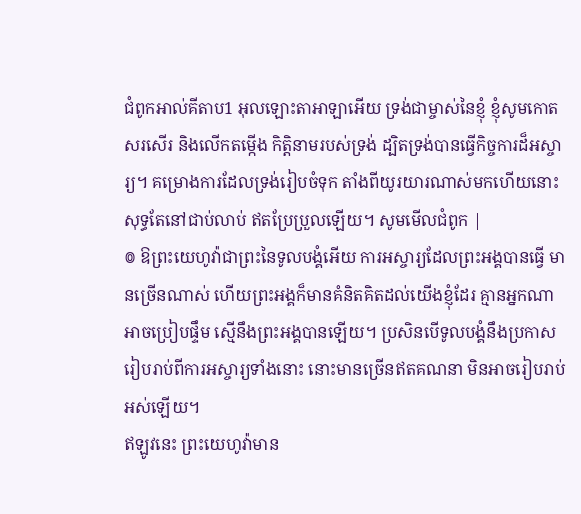ជំពូកអាល់គីតាប1 អុលឡោះតាអាឡាអើយ ទ្រង់ជាម្ចាស់នៃខ្ញុំ ខ្ញុំសូមកោតសរសើរ និងលើកតម្កើង កិត្តិនាមរបស់ទ្រង់ ដ្បិតទ្រង់បានធ្វើកិច្ចការដ៏អស្ចារ្យ។ គម្រោងការដែលទ្រង់រៀបចំទុក តាំងពីយូរយារណាស់មកហើយនោះ សុទ្ធតែនៅជាប់លាប់ ឥតប្រែប្រួលឡើយ។ សូមមើលជំពូក |
៙ ឱព្រះយេហូវ៉ាជាព្រះនៃទូលបង្គំអើយ ការអស្ចារ្យដែលព្រះអង្គបានធ្វើ មានច្រើនណាស់ ហើយព្រះអង្គក៏មានគំនិតគិតដល់យើងខ្ញុំដែរ គ្មានអ្នកណាអាចប្រៀបផ្ទឹម ស្មើនឹងព្រះអង្គបានឡើយ។ ប្រសិនបើទូលបង្គំនឹងប្រកាស រៀបរាប់ពីការអស្ចារ្យទាំងនោះ នោះមានច្រើនឥតគណនា មិនអាចរៀបរាប់អស់ឡើយ។
ឥឡូវនេះ ព្រះយេហូវ៉ាមាន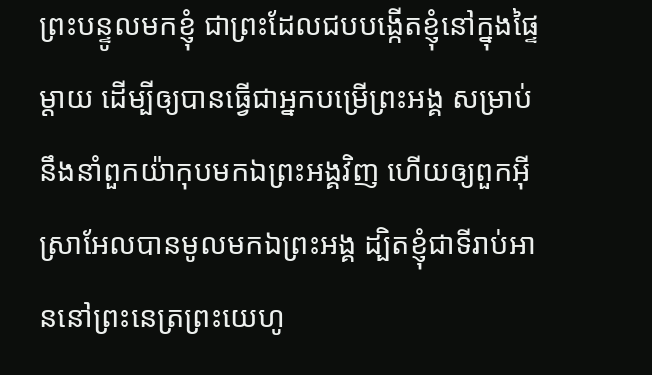ព្រះបន្ទូលមកខ្ញុំ ជាព្រះដែលជបបង្កើតខ្ញុំនៅក្នុងផ្ទៃម្តាយ ដើម្បីឲ្យបានធ្វើជាអ្នកបម្រើព្រះអង្គ សម្រាប់នឹងនាំពួកយ៉ាកុបមកឯព្រះអង្គវិញ ហើយឲ្យពួកអ៊ីស្រាអែលបានមូលមកឯព្រះអង្គ ដ្បិតខ្ញុំជាទីរាប់អាននៅព្រះនេត្រព្រះយេហូ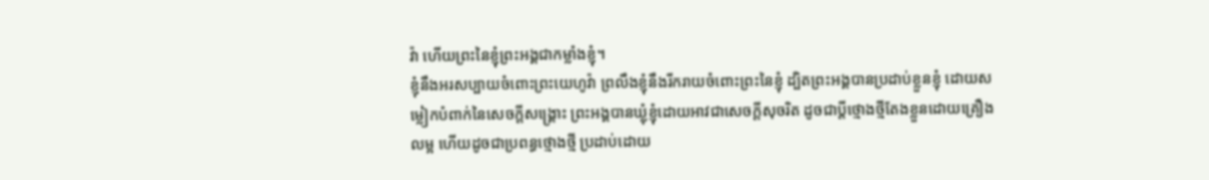វ៉ា ហើយព្រះនៃខ្ញុំព្រះអង្គជាកម្លាំងខ្ញុំ។
ខ្ញុំនឹងអរសប្បាយចំពោះព្រះយេហូវ៉ា ព្រលឹងខ្ញុំនឹងរីករាយចំពោះព្រះនៃខ្ញុំ ដ្បិតព្រះអង្គបានប្រដាប់ខ្លួនខ្ញុំ ដោយសម្លៀកបំពាក់នៃសេចក្ដីសង្គ្រោះ ព្រះអង្គបានឃ្លុំខ្ញុំដោយអាវជាសេចក្ដីសុចរិត ដូចជាប្តីថ្មោងថ្មីតែងខ្លួនដោយគ្រឿងលម្អ ហើយដូចជាប្រពន្ធថ្មោងថ្មី ប្រដាប់ដោយ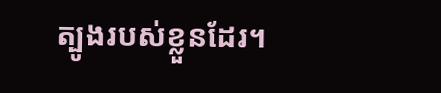ត្បូងរបស់ខ្លួនដែរ។